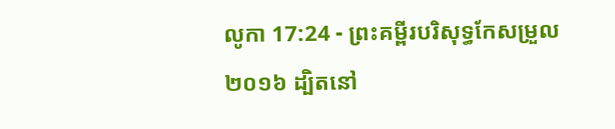លូកា 17:24 - ព្រះគម្ពីរបរិសុទ្ធកែសម្រួល ២០១៦ ដ្បិតនៅ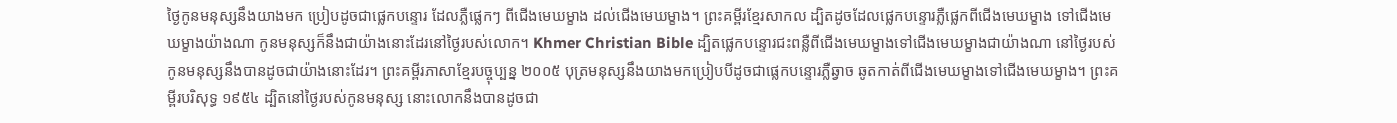ថ្ងៃកូនមនុស្សនឹងយាងមក ប្រៀបដូចជាផ្លេកបន្ទោរ ដែលភ្លឺផ្លេកៗ ពីជើងមេឃម្ខាង ដល់ជើងមេឃម្ខាង។ ព្រះគម្ពីរខ្មែរសាកល ដ្បិតដូចដែលផ្លេកបន្ទោរភ្លឺផ្លេកពីជើងមេឃម្ខាង ទៅជើងមេឃម្ខាងយ៉ាងណា កូនមនុស្សក៏នឹងជាយ៉ាងនោះដែរនៅថ្ងៃរបស់លោក។ Khmer Christian Bible ដ្បិតផ្លេកបន្ទោរជះពន្លឺពីជើងមេឃម្ខាងទៅជើងមេឃម្ខាងជាយ៉ាងណា នៅថ្ងៃរបស់កូនមនុស្សនឹងបានដូចជាយ៉ាងនោះដែរ។ ព្រះគម្ពីរភាសាខ្មែរបច្ចុប្បន្ន ២០០៥ បុត្រមនុស្សនឹងយាងមកប្រៀបបីដូចជាផ្លេកបន្ទោរភ្លឺឆ្វាច ឆូតកាត់ពីជើងមេឃម្ខាងទៅជើងមេឃម្ខាង។ ព្រះគម្ពីរបរិសុទ្ធ ១៩៥៤ ដ្បិតនៅថ្ងៃរបស់កូនមនុស្ស នោះលោកនឹងបានដូចជា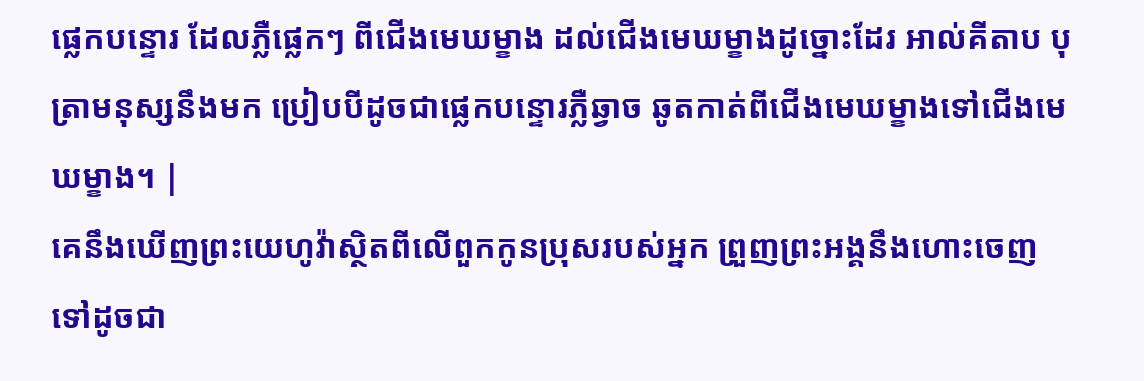ផ្លេកបន្ទោរ ដែលភ្លឺផ្លេកៗ ពីជើងមេឃម្ខាង ដល់ជើងមេឃម្ខាងដូច្នោះដែរ អាល់គីតាប បុត្រាមនុស្សនឹងមក ប្រៀបបីដូចជាផ្លេកបន្ទោរភ្លឺឆ្វាច ឆូតកាត់ពីជើងមេឃម្ខាងទៅជើងមេឃម្ខាង។ |
គេនឹងឃើញព្រះយេហូវ៉ាស្ថិតពីលើពួកកូនប្រុសរបស់អ្នក ព្រួញព្រះអង្គនឹងហោះចេញទៅដូចជា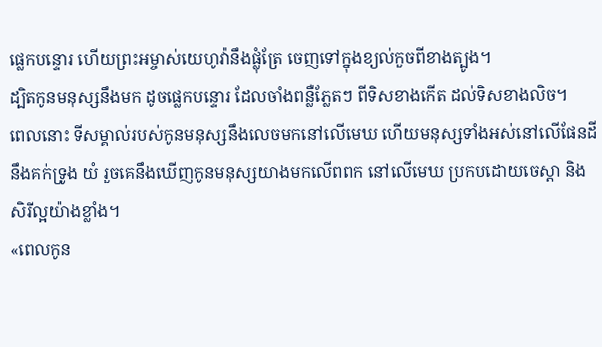ផ្លេកបន្ទោរ ហើយព្រះអម្ចាស់យេហូវ៉ានឹងផ្លុំត្រែ ចេញទៅក្នុងខ្យល់កួចពីខាងត្បូង។
ដ្បិតកូនមនុស្សនឹងមក ដូចផ្លេកបន្ទោរ ដែលចាំងពន្លឺភ្លែតៗ ពីទិសខាងកើត ដល់ទិសខាងលិច។
ពេលនោះ ទីសម្គាល់របស់កូនមនុស្សនឹងលេចមកនៅលើមេឃ ហើយមនុស្សទាំងអស់នៅលើផែនដីនឹងគក់ទ្រូង យំ រួចគេនឹងឃើញកូនមនុស្សយាងមកលើពពក នៅលើមេឃ ប្រកបដោយចេស្តា និងសិរីល្អយ៉ាងខ្លាំង។
«ពេលកូន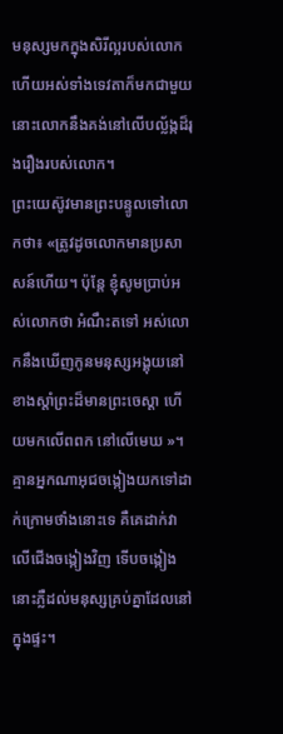មនុស្សមកក្នុងសិរីល្អរបស់លោក ហើយអស់ទាំងទេវតាក៏មកជាមួយ នោះលោកនឹងគង់នៅលើបល្ល័ង្កដ៏រុងរឿងរបស់លោក។
ព្រះយេស៊ូវមានព្រះបន្ទូលទៅលោកថា៖ «ត្រូវដូចលោកមានប្រសាសន៍ហើយ។ ប៉ុន្តែ ខ្ញុំសូមប្រាប់អស់លោកថា អំណឹះតទៅ អស់លោកនឹងឃើញកូនមនុស្សអង្គុយនៅខាងស្តាំព្រះដ៏មានព្រះចេស្តា ហើយមកលើពពក នៅលើមេឃ »។
គ្មានអ្នកណាអុជចង្កៀងយកទៅដាក់ក្រោមថាំងនោះទេ គឺគេដាក់វាលើជើងចង្កៀងវិញ ទើបចង្កៀងនោះភ្លឺដល់មនុស្សគ្រប់គ្នាដែលនៅក្នុងផ្ទះ។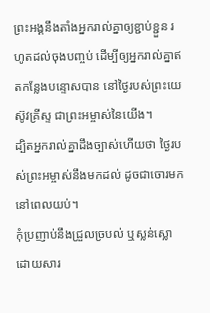ព្រះអង្គនឹងតាំងអ្នករាល់គ្នាឲ្យខ្ជាប់ខ្ជួន រហូតដល់ចុងបញ្ចប់ ដើម្បីឲ្យអ្នករាល់គ្នាឥតកន្លែងបន្ទោសបាន នៅថ្ងៃរបស់ព្រះយេស៊ូវគ្រីស្ទ ជាព្រះអម្ចាស់នៃយើង។
ដ្បិតអ្នករាល់គ្នាដឹងច្បាស់ហើយថា ថ្ងៃរបស់ព្រះអម្ចាស់នឹងមកដល់ ដូចជាចោរមកនៅពេលយប់។
កុំប្រញាប់នឹងជ្រួលច្របល់ ឬស្លន់ស្លោដោយសារ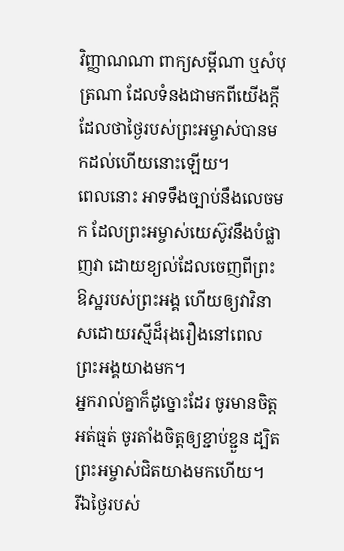វិញ្ញាណណា ពាក្យសម្ដីណា ឬសំបុត្រណា ដែលទំនងជាមកពីយើងក្តី ដែលថាថ្ងៃរបស់ព្រះអម្ចាស់បានមកដល់ហើយនោះឡើយ។
ពេលនោះ អាទទឹងច្បាប់នឹងលេចមក ដែលព្រះអម្ចាស់យេស៊ូវនឹងបំផ្លាញវា ដោយខ្យល់ដែលចេញពីព្រះឱស្ឋរបស់ព្រះអង្គ ហើយឲ្យវាវិនាសដោយរស្មីដ៏រុងរឿងនៅពេលព្រះអង្គយាងមក។
អ្នករាល់គ្នាក៏ដូច្នោះដែរ ចូរមានចិត្តអត់ធ្មត់ ចូរតាំងចិត្តឲ្យខ្ជាប់ខ្ជួន ដ្បិតព្រះអម្ចាស់ជិតយាងមកហើយ។
រីឯថ្ងៃរបស់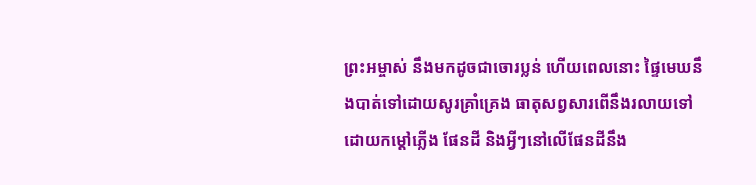ព្រះអម្ចាស់ នឹងមកដូចជាចោរប្លន់ ហើយពេលនោះ ផ្ទៃមេឃនឹងបាត់ទៅដោយសូរគ្រាំគ្រេង ធាតុសព្វសារពើនឹងរលាយទៅ ដោយកម្ដៅភ្លើង ផែនដី និងអ្វីៗនៅលើផែនដីនឹង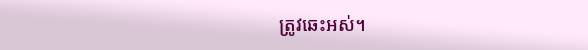ត្រូវឆេះអស់។